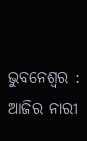ଭୁବନେଶ୍ବର : ଆଜିର ନାରୀ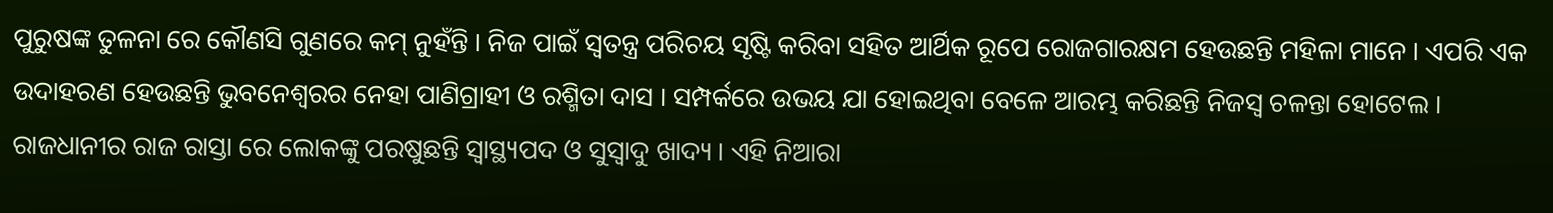ପୁରୁଷଙ୍କ ତୁଳନା ରେ କୌଣସି ଗୁଣରେ କମ୍ ନୁହଁନ୍ତି । ନିଜ ପାଇଁ ସ୍ବତନ୍ତ୍ର ପରିଚୟ ସୃଷ୍ଟି କରିବା ସହିତ ଆର୍ଥିକ ରୂପେ ରୋଜଗାରକ୍ଷମ ହେଉଛନ୍ତି ମହିଳା ମାନେ । ଏପରି ଏକ ଉଦାହରଣ ହେଉଛନ୍ତି ଭୁବନେଶ୍ବରର ନେହା ପାଣିଗ୍ରାହୀ ଓ ରଶ୍ମିତା ଦାସ । ସମ୍ପର୍କରେ ଉଭୟ ଯା ହୋଇଥିବା ବେଳେ ଆରମ୍ଭ କରିଛନ୍ତି ନିଜସ୍ବ ଚଳନ୍ତା ହୋଟେଲ । ରାଜଧାନୀର ରାଜ ରାସ୍ତା ରେ ଲୋକଙ୍କୁ ପରଷୁଛନ୍ତି ସ୍ବାସ୍ଥ୍ୟପଦ ଓ ସୁସ୍ବାଦୁ ଖାଦ୍ୟ । ଏହି ନିଆରା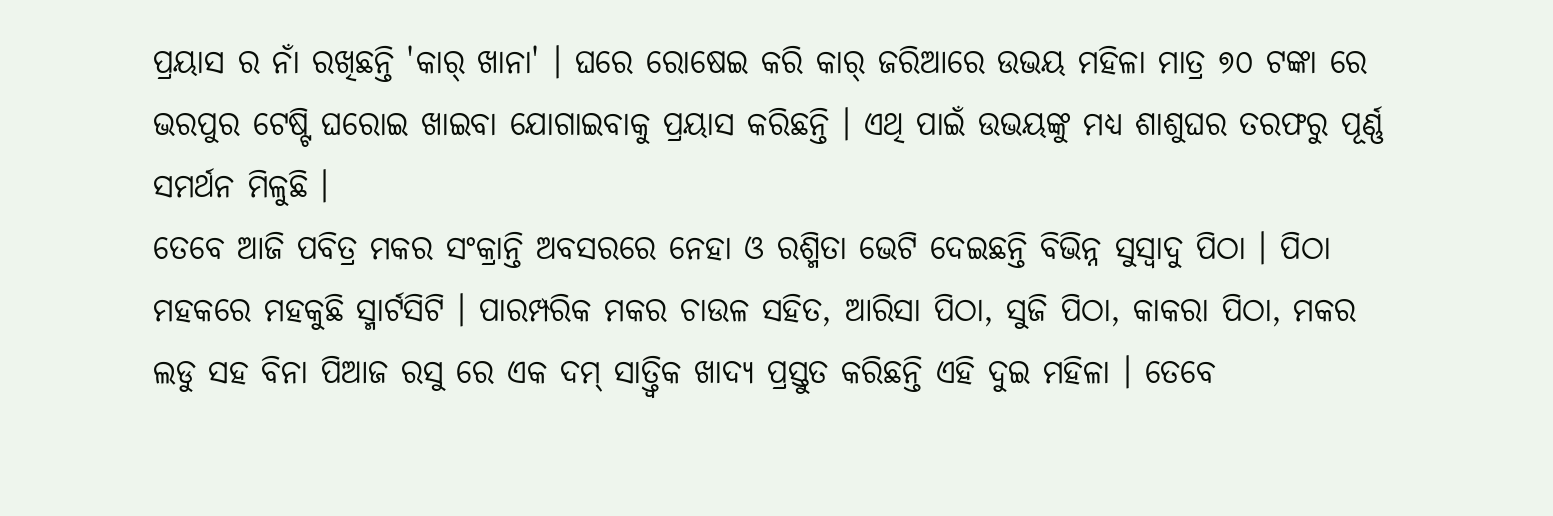ପ୍ରୟାସ ର ନାଁ ରଖିଛନ୍ତି 'କାର୍ ଖାନା' । ଘରେ ରୋଷେଇ କରି କାର୍ ଜରିଆରେ ଉଭୟ ମହିଳା ମାତ୍ର ୭୦ ଟଙ୍କା ରେ ଭରପୁର ଟେଷ୍ଟି ଘରୋଇ ଖାଇବା ଯୋଗାଇବାକୁ ପ୍ରୟାସ କରିଛନ୍ତି । ଏଥି ପାଇଁ ଉଭୟଙ୍କୁ ମଧ୍ୟ ଶାଶୁଘର ତରଫରୁ ପୂର୍ଣ୍ଣ ସମର୍ଥନ ମିଳୁଛି ।
ତେବେ ଆଜି ପବିତ୍ର ମକର ସଂକ୍ରାନ୍ତି ଅବସରରେ ନେହା ଓ ରଶ୍ମିତା ଭେଟି ଦେଇଛନ୍ତି ବିଭିନ୍ନ ସୁସ୍ବାଦୁ ପିଠା । ପିଠା ମହକରେ ମହକୁଛି ସ୍ମାର୍ଟସିଟି । ପାରମ୍ପରିକ ମକର ଚାଉଳ ସହିତ, ଆରିସା ପିଠା, ସୁଜି ପିଠା, କାକରା ପିଠା, ମକର ଲଡୁ ସହ ବିନା ପିଆଜ ରସୁ ରେ ଏକ ଦମ୍ ସାତ୍ତ୍ବିକ ଖାଦ୍ୟ ପ୍ରସ୍ତୁତ କରିଛନ୍ତି ଏହି ଦୁଇ ମହିଳା । ତେବେ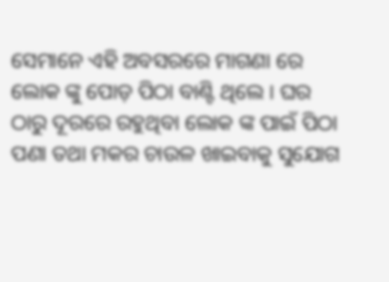ସେମାନେ ଏହି ଅବସରରେ ମାଗଣା ରେ ଲୋକ ଙ୍କୁ ପୋଡ଼ ପିଠା ବାଣ୍ଟି ଥିଲେ । ଘର ଠାରୁ ଦୂରରେ ରହୁଥିବା ଲୋକ ଙ୍କ ପାଇଁ ପିଠା ପଣା ତଥା ମକର ଚାଉଳ ଖାଇବାକୁ ସୁଯୋଗ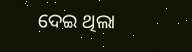ଦେଇ ଥିଲା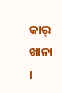କାର୍ ଖାନା ।